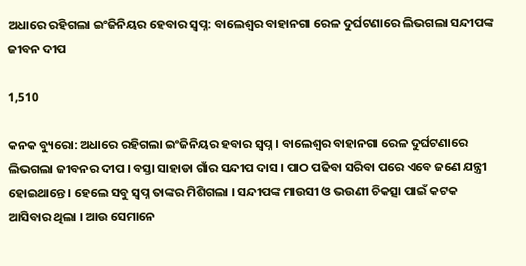ଅଧାରେ ରହିଗଲା ଇଂଜିନିୟର ହେବାର ସ୍ୱପ୍ନ: ବାଲେଶ୍ୱର ବାହାନଗା ରେଳ ଦୁର୍ଘଟଣାରେ ଲିଭଗଲା ସନ୍ଦୀପଙ୍କ ଜୀବନ ଦୀପ

1,510

କନକ ବ୍ୟୁରୋ: ଅଧାରେ ରହିଗଲା ଇଂଜିନିୟର ହବାର ସ୍ୱପ୍ନ । ବାଲେଶ୍ୱର ବାହାନଗା ରେଳ ଦୁର୍ଘଟଣାରେ ଲିଭଗଲା ଜୀବନର ଦୀପ । ବସ୍ତା ସାହାଡା ଗାଁର ସନ୍ଦୀପ ଦାସ । ପାଠ ପଢିବା ସରିବା ପରେ ଏବେ ଜଣେ ଯନ୍ତ୍ରୀ ହୋଇଥାନ୍ତେ । ହେଲେ ସବୁ ସ୍ୱପ୍ନ ତାଙ୍କର ମିଶିଗଲା । ସନ୍ଦୀପଙ୍କ ମାଉସୀ ଓ ଭଉଣୀ ଚିକତ୍ସା ପାଇଁ କଟକ ଆସିବାର ଥିଲା । ଆଉ ସେମାନେ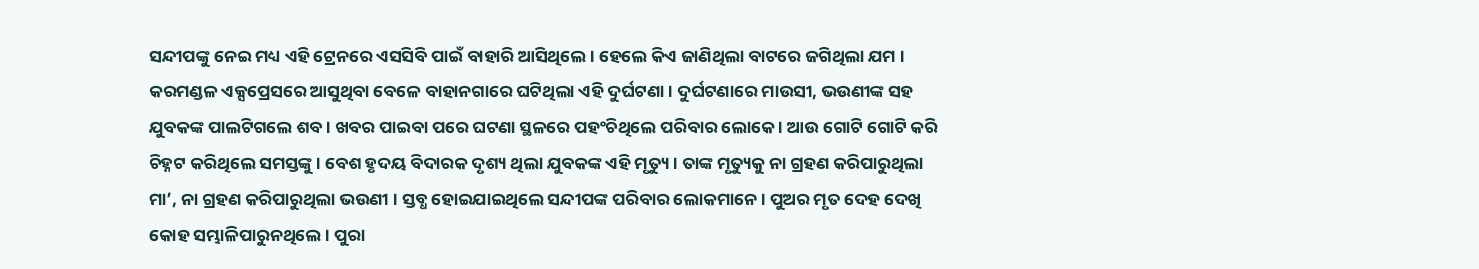ସନ୍ଦୀପଙ୍କୁ ନେଇ ମଧ୍ୟ ଏହି ଟ୍ରେନରେ ଏସସିବି ପାଇଁ ବାହାରି ଆସିଥିଲେ । ହେଲେ କିଏ ଜାଣିଥିଲା ବାଟରେ ଜଗିଥିଲା ଯମ । କରମଣ୍ଡଳ ଏକ୍ସପ୍ରେସରେ ଆସୁଥିବା ବେଳେ ବାହାନଗାରେ ଘଟିଥିଲା ଏହି ଦୁର୍ଘଟଣା । ଦୁର୍ଘଟଣାରେ ମାଉସୀ, ଭଉଣୀଙ୍କ ସହ ଯୁବକଙ୍କ ପାଲଟିଗଲେ ଶବ । ଖବର ପାଇବା ପରେ ଘଟଣା ସ୍ଥଳରେ ପହଂଚିଥିଲେ ପରିବାର ଲୋକେ । ଆଉ ଗୋଟି ଗୋଟି କରି ଚିହ୍ନଟ କରିଥିଲେ ସମସ୍ତଙ୍କୁ । ବେଶ ହୃଦୟ ବିଦାରକ ଦୃଶ୍ୟ ଥିଲା ଯୁବକଙ୍କ ଏହି ମୃତ୍ୟୁ । ତାଙ୍କ ମୃତ୍ୟୁକୁ ନା ଗ୍ରହଣ କରିପାରୁଥିଲା ମା’, ନା ଗ୍ରହଣ କରିପାରୁଥିଲା ଭଉଣୀ । ସ୍ତବ୍ଧ ହୋଇଯାଇଥିଲେ ସନ୍ଦୀପଙ୍କ ପରିବାର ଲୋକମାନେ । ପୁଅର ମୃତ ଦେହ ଦେଖି କୋହ ସମ୍ଭାଳିପାରୁନଥିଲେ । ପୁରା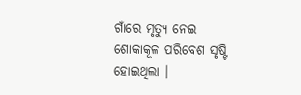ଗାଁରେ ମୃତ୍ୟୁ ନେଇ ଶୋକାକୂଳ ପରିବେଶ ସୃଷ୍ଟି ହୋଇଥିଲା ।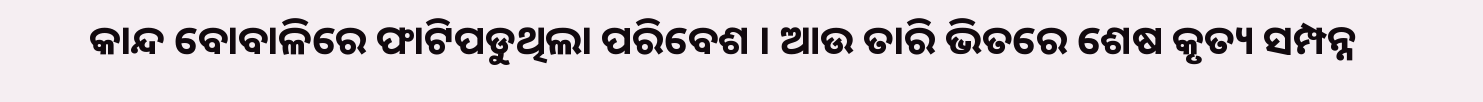କାନ୍ଦ ବୋବାଳିରେ ଫାଟିପଡୁଥିଲା ପରିବେଶ । ଆଉ ତାରି ଭିତରେ ଶେଷ କୃତ୍ୟ ସମ୍ପନ୍ନ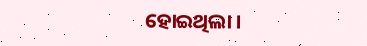ହୋଇଥିଲା ।